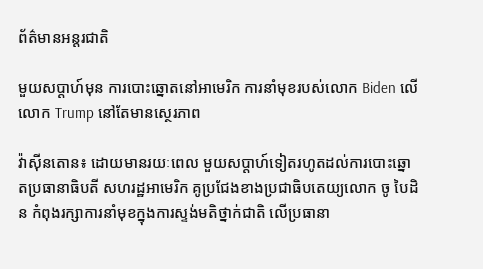ព័ត៌មានអន្តរជាតិ

មួយសប្តាហ៍មុន ការបោះឆ្នោតនៅអាមេរិក ការនាំមុខរបស់លោក Biden លើលោក Trump នៅតែមានស្ថេរភាព

វ៉ាស៊ីនតោន៖ ដោយមានរយៈពេល មួយសប្តាហ៍ទៀតរហូតដល់ការបោះឆ្នោតប្រធានាធិបតី សហរដ្ឋអាមេរិក គូប្រជែងខាងប្រជាធិបតេយ្យលោក ចូ បៃដិន កំពុងរក្សាការនាំមុខក្នុងការស្ទង់មតិថ្នាក់ជាតិ លើប្រធានា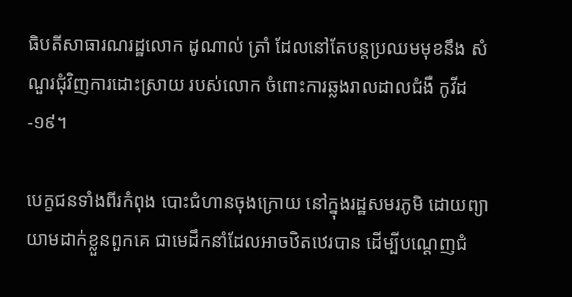ធិបតីសាធារណរដ្ឋលោក ដូណាល់ ត្រាំ ដែលនៅតែបន្តប្រឈមមុខនឹង សំណួរជុំវិញការដោះស្រាយ របស់លោក ចំពោះការឆ្លងរាលដាលជំងឺ កូវីដ-១៩។

បេក្ខជនទាំងពីរកំពុង បោះជំហានចុងក្រោយ នៅក្នុងរដ្ឋសមរភូមិ ដោយព្យាយាមដាក់ខ្លួនពួកគេ ជាមេដឹកនាំដែលអាចឋិតឋេរបាន ដើម្បីបណ្តេញជំ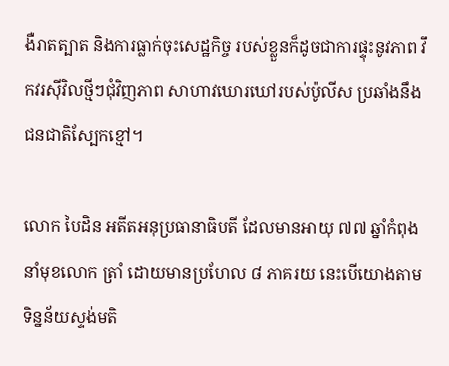ងឺរាតត្បាត និងការធ្លាក់ចុះសេដ្ឋកិច្ច របស់ខ្លួនក៏ដូចជាការផ្ទុះនូវភាព វឹកវរស៊ីវិលថ្មីៗជុំវិញភាព សាហាវឃោរឃៅរបស់ប៉ូលីស ប្រឆាំងនឹងជនជាតិស្បែកខ្មៅ។

លោក បៃដិន អតីតអនុប្រធានាធិបតី ដែលមានអាយុ ៧៧ ឆ្នាំកំពុងនាំមុខលោក ត្រាំ ដោយមានប្រហែល ៨ ភាគរយ នេះបើយោងតាមទិន្នន័យស្ទង់មតិ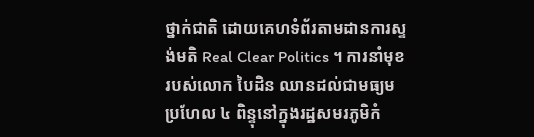ថ្នាក់ជាតិ ដោយគេហទំព័រតាមដានការស្ទង់មតិ Real Clear Politics ។ ការនាំមុខរបស់លោក បៃដិន ឈានដល់ជាមធ្យមប្រហែល ៤ ពិន្ទុនៅក្នុងរដ្ឋសមរភូមិកំ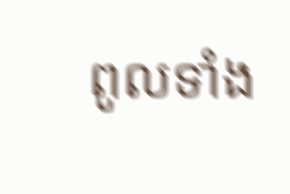ពូលទាំង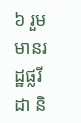៦ រួមមានរដ្ឋផ្លរីដា និ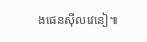ងផេនស៊ីលវេនៀ៕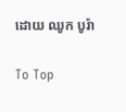ដោយ ឈូក បូរ៉ា

To Top